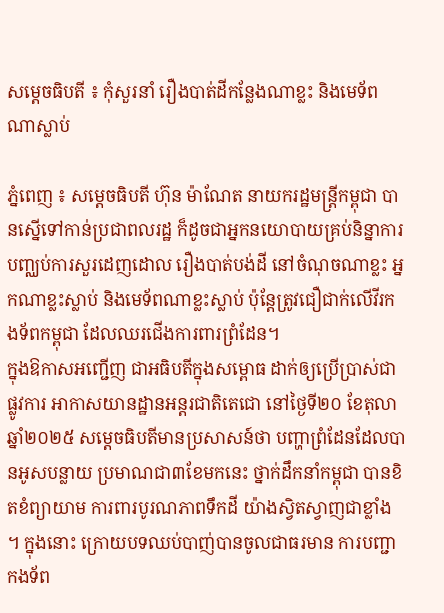សម្តេចធិបតី ៖ កុំសួរនាំ រឿងបាត់ដីកន្លែងណាខ្លះ និងមេទ័ពណាស្លាប់

ភ្នំពេញ ៖ សម្តេចធិបតី ហ៊ុន ម៉ាណែត នាយករដ្ឋមន្រ្តីកម្ពុជា បានស្នើទៅកាន់ប្រជាពលរដ្ឋ ក៏ដូចជាអ្នកនយោបាយគ្រប់និន្នាការ បញ្ឈប់ការសួរដេញដោល រឿងបាត់បង់ដី នៅចំណុចណាខ្លះ អ្នកណាខ្លះស្លាប់ និងមេទ័ពណាខ្លះស្លាប់ ប៉ុន្តែត្រូវជឿជាក់លើវីរកងទ័ពកម្ពុជា ដែលឈរជើងការពារព្រំដែន។
ក្នុងឱកាសអញ្ជើញ ជាអធិបតីក្នុងសម្ពោធ ដាក់ឲ្យប្រើប្រាស់ជាផ្លូវការ អាកាសយានដ្ឋានអន្តរជាតិតេជោ នៅថ្ងៃទី២០ ខែតុលា ឆ្នាំ២០២៥ សម្តេចធិបតីមានប្រសាសន៍ថា បញ្ហាព្រំដែនដែលបានអូសបន្លាយ ប្រមាណជា៣ខែមកនេះ ថ្នាក់ដឹកនាំកម្ពុជា បានខិតខំព្យាយាម ការពារបូរណភាពទឹកដី យ៉ាងស្វិតស្វាញជាខ្លាំង ។ ក្នុងនោះ ក្រោយបទឈប់បាញ់បានចូលជាធរមាន ការបញ្ជាកងទ័ព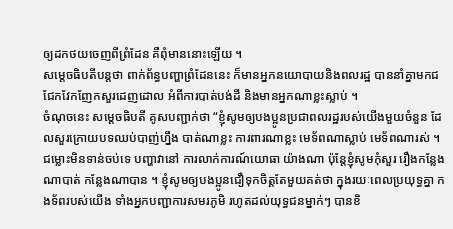ឲ្យដកថយចេញពីព្រំដែន គឺពុំមាននោះឡើយ ។
សម្តេចធិបតីបន្តថា ពាក់ព័ន្ធបញ្ហាព្រំដែននេះ ក៏មានអ្នកនយោបាយនិងពលរដ្ឋ បាននាំគ្នាមកជជែកវែកញែកសួរដេញដោល អំពីការបាត់បង់ដី និងមានអ្នកណាខ្លះស្លាប់ ។
ចំណុចនេះ សម្តេចធិបតី គូសបញ្ជាក់ថា “ខ្ញុំសូមឲ្យបងប្អូនប្រជាពលរដ្ឋរបស់យើងមួយចំនួន ដែលសួរក្រោយបទឈប់បាញ់ហ្នឹង បាត់ណាខ្លះ ការពារណាខ្លះ មេទ័ពណាស្លាប់ មេទ័ពណារស់ ។ ជម្លោះមិនទាន់ចប់ទេ បញ្ហាវានៅ ការលាក់ការណ៍យោធា យ៉ាងណា ប៉ុន្តែខ្ញុំសូមកុំសួរ រឿងកន្លែងណាបាត់ កន្លែងណាបាន ។ ខ្ញុំសូមឲ្យបងប្អូនជឿទុកចិត្តតែមួយគត់ថា ក្នុងរយៈពេលប្រយុទ្ធគ្នា កងទ័ពរបស់យើង ទាំងអ្នកបញ្ជាការសមរភូមិ រហូតដល់យុទ្ធជនម្នាក់ៗ បានខិ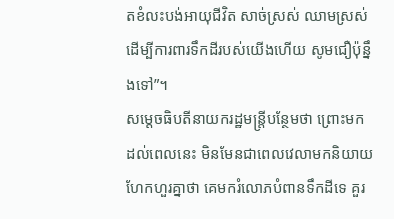តខំលះបង់អាយុជីវិត សាច់ស្រស់ ឈាមស្រស់ ដើម្បីការពារទឹកដីរបស់យើងហើយ សូមជឿប៉ុន្នឹងទៅ”។
សម្តេចធិបតីនាយករដ្ឋមន្រ្តីបន្ថែមថា ព្រោះមកដល់ពេលនេះ មិនមែនជាពេលវេលាមកនិយាយហែកហួរគ្នាថា គេមករំលោភបំពានទឹកដីទេ គួរ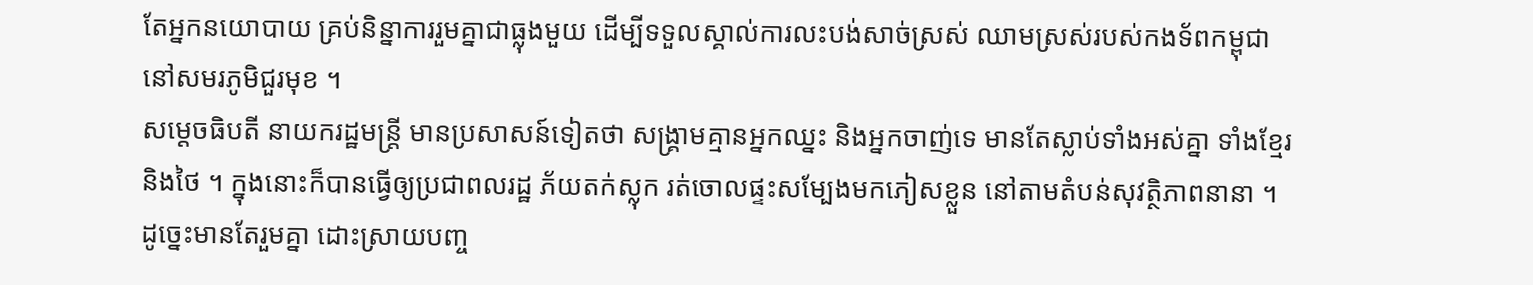តែអ្នកនយោបាយ គ្រប់និន្នាការរួមគ្នាជាធ្លុងមួយ ដើម្បីទទួលស្គាល់ការលះបង់សាច់ស្រស់ ឈាមស្រស់របស់កងទ័ពកម្ពុជា នៅសមរភូមិជួរមុខ ។
សម្តេចធិបតី នាយករដ្ឋមន្រ្តី មានប្រសាសន៍ទៀតថា សង្គ្រាមគ្មានអ្នកឈ្នះ និងអ្នកចាញ់ទេ មានតែស្លាប់ទាំងអស់គ្នា ទាំងខ្មែរនិងថៃ ។ ក្នុងនោះក៏បានធ្វើឲ្យប្រជាពលរដ្ឋ ភ័យតក់ស្លុក រត់ចោលផ្ទះសម្បែងមកភៀសខ្លួន នៅតាមតំបន់សុវត្ថិភាពនានា ។ ដូច្នេះមានតែរួមគ្នា ដោះស្រាយបញ្ច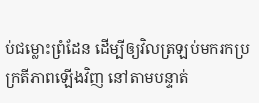ប់ជម្លោះព្រំដែន ដើម្បីឲ្យវិលត្រឡប់មករកប្រក្រតីភាពឡើងវិញ នៅតាមបន្ទាត់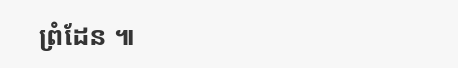ព្រំដែន ៕